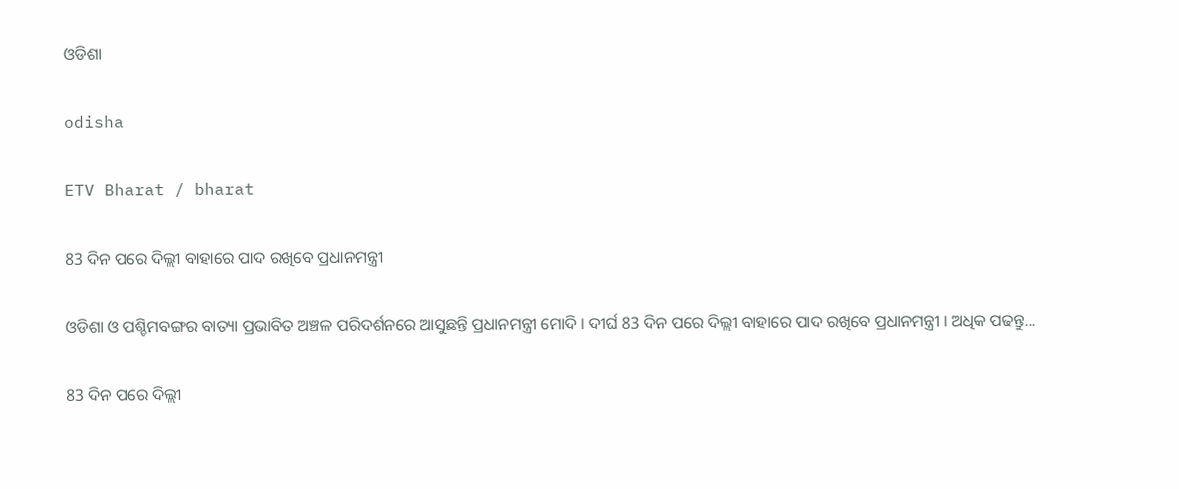ଓଡିଶା

odisha

ETV Bharat / bharat

83 ଦିନ ପରେ ଦିଲ୍ଲୀ ବାହାରେ ପାଦ ରଖିବେ ପ୍ରଧାନମନ୍ତ୍ରୀ

ଓଡିଶା ଓ ପଶ୍ଚିମବଙ୍ଗର ବାତ୍ୟା ପ୍ରଭାବିତ ଅଞ୍ଚଳ ପରିଦର୍ଶନରେ ଆସୁଛନ୍ତି ପ୍ରଧାନମନ୍ତ୍ରୀ ମୋଦି । ଦୀର୍ଘ 83 ଦିନ ପରେ ଦିଲ୍ଲୀ ବାହାରେ ପାଦ ରଖିବେ ପ୍ରଧାନମନ୍ତ୍ରୀ । ଅଧିକ ପଢନ୍ତୁ...

83 ଦିନ ପରେ ଦିଲ୍ଲୀ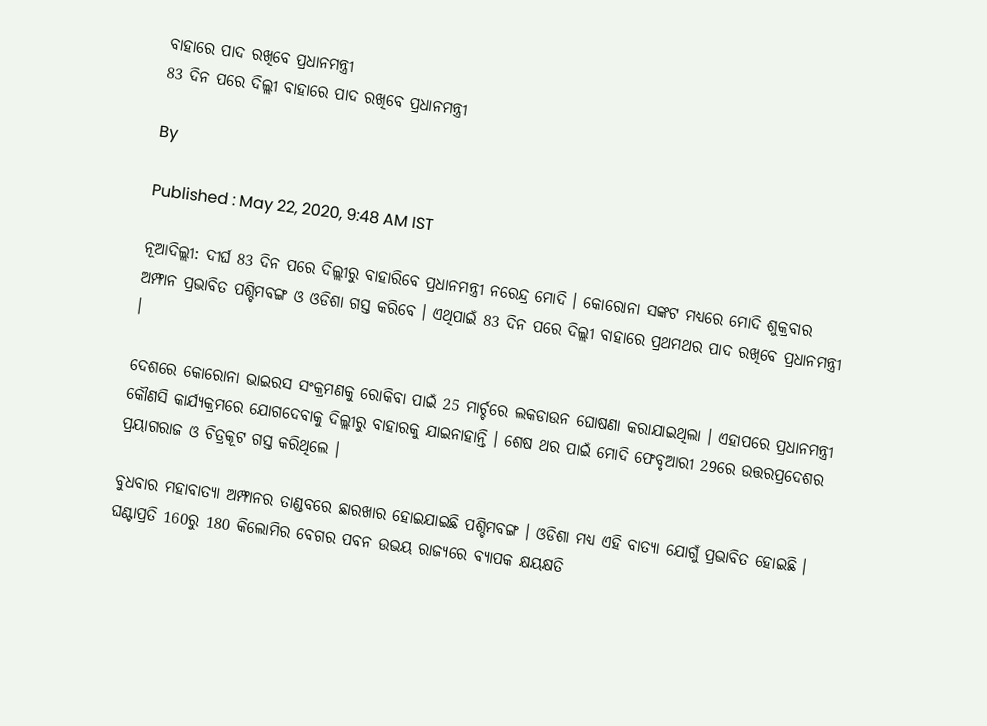ବାହାରେ ପାଦ ରଖିବେ ପ୍ରଧାନମନ୍ତ୍ରୀ
83 ଦିନ ପରେ ଦିଲ୍ଲୀ ବାହାରେ ପାଦ ରଖିବେ ପ୍ରଧାନମନ୍ତ୍ରୀ

By

Published : May 22, 2020, 9:48 AM IST

ନୂଆଦିଲ୍ଲୀ: ଦୀର୍ଘ 83 ଦିନ ପରେ ଦିଲ୍ଲୀରୁ ବାହାରିବେ ପ୍ରଧାନମନ୍ତ୍ରୀ ନରେନ୍ଦ୍ର ମୋଦି । କୋରୋନା ସଙ୍କଟ ମଧ୍ୟରେ ମୋଦି ଶୁକ୍ରବାର ଅମ୍ଫାନ ପ୍ରଭାବିତ ପଶ୍ଚିମବଙ୍ଗ ଓ ଓଡିଶା ଗସ୍ତ କରିବେ । ଏଥିପାଇଁ 83 ଦିନ ପରେ ଦିଲ୍ଲୀ ବାହାରେ ପ୍ରଥମଥର ପାଦ ରଖିବେ ପ୍ରଧାନମନ୍ତ୍ରୀ ।

ଦେଶରେ କୋରୋନା ଭାଇରସ ସଂକ୍ରମଣକୁ ରୋକିବା ପାଇଁ 25 ମାର୍ଚ୍ଚରେ ଲକଡାଉନ ଘୋଷଣା କରାଯାଇଥିଲା । ଏହାପରେ ପ୍ରଧାନମନ୍ତ୍ରୀ କୌଣସି କାର୍ଯ୍ୟକ୍ରମରେ ଯୋଗଦେବାକୁ ଦିଲ୍ଲୀରୁ ବାହାରକୁ ଯାଇନାହାନ୍ତି । ଶେଷ ଥର ପାଇଁ ମୋଦି ଫେବୃଆରୀ 29ରେ ଉତ୍ତରପ୍ରଦେଶର ପ୍ରୟାଗରାଜ ଓ ଚିତ୍ରକୂଟ ଗସ୍ତ କରିଥିଲେ ।

ବୁଧବାର ମହାବାତ୍ୟା ଅମ୍ଫାନର ତାଣ୍ଡବରେ ଛାରଖାର ହୋଇଯାଇଛି ପଶ୍ଚିମବଙ୍ଗ । ଓଡିଶା ମଧ୍ୟ ଏହି ବାତ୍ୟା ଯୋଗୁଁ ପ୍ରଭାବିତ ହୋଇଛି । ଘଣ୍ଟାପ୍ରତି 160ରୁ 180 କିଲୋମିର ବେଗର ପବନ ଉଭୟ ରାଜ୍ୟରେ ବ୍ୟାପକ କ୍ଷୟକ୍ଷତି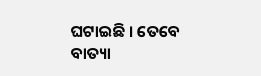ଘଟାଇଛି । ତେବେ ବାତ୍ୟା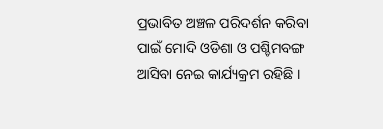ପ୍ରଭାବିତ ଅଞ୍ଚଳ ପରିଦର୍ଶନ କରିବା ପାଇଁ ମୋଦି ଓଡିଶା ଓ ପଶ୍ଚିମବଙ୍ଗ ଆସିବା ନେଇ କାର୍ଯ୍ୟକ୍ରମ ରହିଛି ।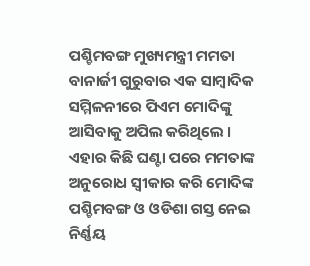ପଶ୍ଚିମବଙ୍ଗ ମୁଖ୍ୟମନ୍ତ୍ରୀ ମମତା ବାନାର୍ଜୀ ଗୁରୁବାର ଏକ ସାମ୍ବାଦିକ ସମ୍ମିଳନୀରେ ପିଏମ ମୋଦିଙ୍କୁ ଆସିବାକୁ ଅପିଲ କରିଥିଲେ । ଏହାର କିଛି ଘଣ୍ଟା ପରେ ମମତାଙ୍କ ଅନୁରୋଧ ସ୍ବୀକାର କରି ମୋଦିଙ୍କ ପଶ୍ଚିମବଙ୍ଗ ଓ ଓଡିଶା ଗସ୍ତ ନେଇ ନିର୍ଣ୍ଣୟ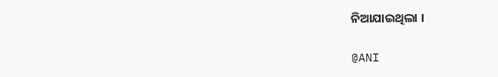ନିଆଯାଇଥିଲା ।

@ANI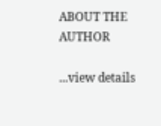ABOUT THE AUTHOR

...view details